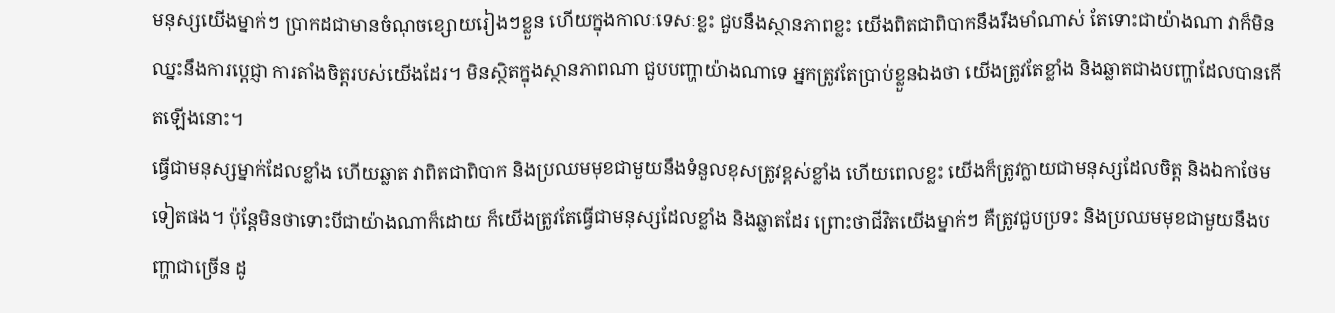មនុស្សយើងម្នាក់ៗ ប្រាកដជាមានចំណុចខ្សោយរៀងៗខ្លួន ហើយក្នុងកាលៈទេសៈខ្លះ ជួបនឹងស្ថានភាពខ្លះ យើងពិតជាពិបាកនឹងរឹងមាំណាស់ តែទោះជាយ៉ាងណា វាក៏មិនឈ្នះនឹងការប្ដេជ្ញា ការតាំងចិត្តរបស់យើងដែរ។ មិនស្ថិតក្នុងស្ថានភាពណា ជួបបញ្ហាយ៉ាងណាទេ អ្នកត្រូវតែប្រាប់ខ្លួនឯងថា យើងត្រូវតែខ្លាំង និងឆ្លាតជាងបញ្ហាដែលបានកើតឡើងនោះ។
ធ្វើជាមនុស្សម្នាក់ដែលខ្លាំង ហើយឆ្លាត វាពិតជាពិបាក និងប្រឈមមុខជាមួយនឹងទំនួលខុសត្រូវខ្ពស់ខ្លាំង ហើយពេលខ្លះ យើងក៏ត្រូវក្លាយជាមនុស្សដែលចិត្ត និងឯកាថែមទៀតផង។ ប៉ុន្តែមិនថាទោះបីជាយ៉ាងណាក៏ដោយ ក៏យើងត្រូវតែធ្វើជាមនុស្សដែលខ្លាំង និងឆ្លាតដែរ ព្រោះថាជីវិតយើងម្នាក់ៗ គឺត្រូវជួបប្រទះ និងប្រឈមមុខជាមួយនឹងបញ្ហាជាច្រើន ដូ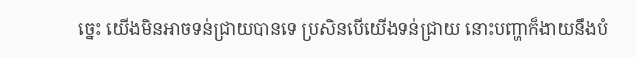ច្នេះ យើងមិនអាចទន់ជ្រាយបានទេ ប្រសិនបើយើងទន់ជ្រាយ នោះបញ្ហាក៏ងាយនឹងបំ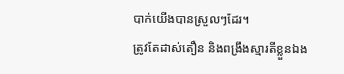បាក់យើងបានស្រួលៗដែរ។
ត្រូវតែដាស់តឿន និងពង្រឹងស្មារតីខ្លួនឯង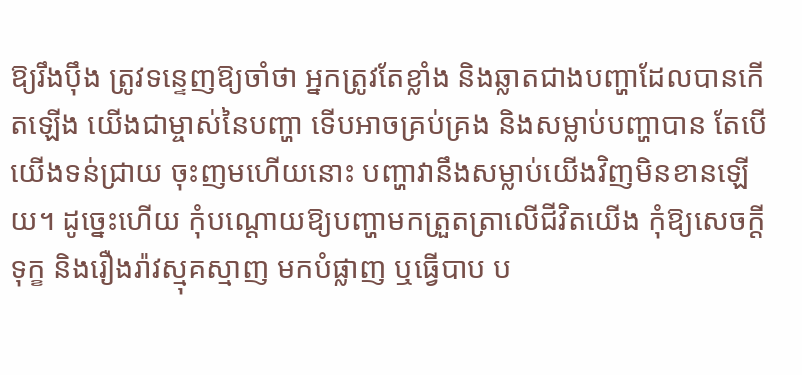ឱ្យរឹងប៉ឹង ត្រូវទន្ទេញឱ្យចាំថា អ្នកត្រូវតែខ្លាំង និងឆ្លាតជាងបញ្ហាដែលបានកើតឡើង យើងជាម្ចាស់នៃបញ្ហា ទើបអាចគ្រប់គ្រង និងសម្លាប់បញ្ហាបាន តែបើយើងទន់ជ្រាយ ចុះញមហើយនោះ បញ្ហាវានឹងសម្លាប់យើងវិញមិនខានឡើយ។ ដូច្នេះហើយ កុំបណ្ដោយឱ្យបញ្ហាមកត្រួតត្រាលើជីវិតយើង កុំឱ្យសេចក្ដីទុក្ខ និងរឿងរ៉ាវស្មុគស្មាញ មកបំផ្លាញ ឬធ្វើបាប ប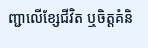ញ្ជាលើខ្សែជីវិត ឬចិត្តគំនិ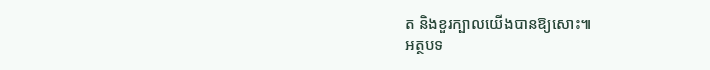ត និងខួរក្បាលយើងបានឱ្យសោះ៕
អត្ថបទ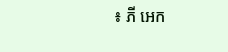៖ ភី អេក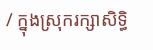/ ក្នុងស្រុករក្សាសិទ្ធិ